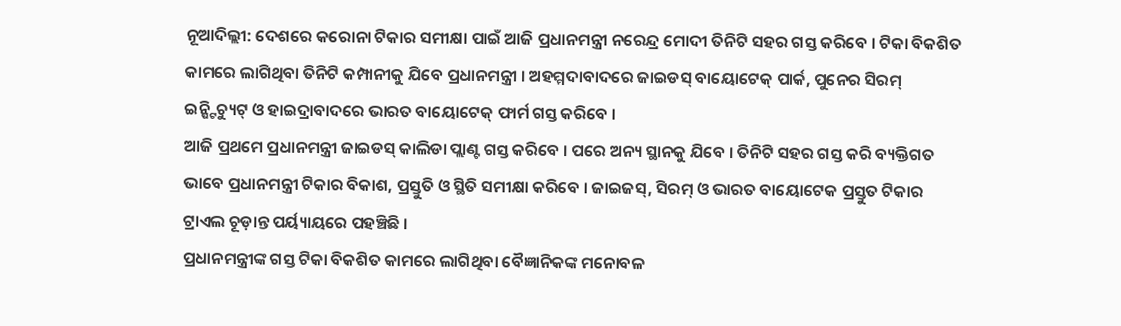ନୂଆଦିଲ୍ଲୀ: ଦେଶରେ କରୋନା ଟିକାର ସମୀକ୍ଷା ପାଇଁ ଆଜି ପ୍ରଧାନମନ୍ତ୍ରୀ ନରେନ୍ଦ୍ର ମୋଦୀ ତିନିଟି ସହର ଗସ୍ତ କରିବେ । ଟିକା ବିକଶିତ କାମରେ ଲାଗିଥିବା ତିନିଟି କମ୍ପାନୀକୁ ଯିବେ ପ୍ରଧାନମନ୍ତ୍ରୀ । ଅହମ୍ମଦାବାଦରେ ଜାଇଡସ୍ ବାୟୋଟେକ୍ ପାର୍କ, ପୁନେର ସିରମ୍ ଇନ୍ଷ୍ଟିଚ୍ୟୁଟ୍ ଓ ହାଇଦ୍ରାବାଦରେ ଭାରତ ବାୟୋଟେକ୍ ଫାର୍ମ ଗସ୍ତ କରିବେ ।
ଆଜି ପ୍ରଥମେ ପ୍ରଧାନମନ୍ତ୍ରୀ ଜାଇଡସ୍ କାଲିଡା ପ୍ଲାଣ୍ଟ ଗସ୍ତ କରିବେ । ପରେ ଅନ୍ୟ ସ୍ଥାନକୁ ଯିବେ । ତିନିଟି ସହର ଗସ୍ତ କରି ବ୍ୟକ୍ତିଗତ ଭାବେ ପ୍ରଧାନମନ୍ତ୍ରୀ ଟିକାର ବିକାଶ, ପ୍ରସ୍ତୁତି ଓ ସ୍ଥିତି ସମୀକ୍ଷା କରିବେ । ଜାଇଜସ୍, ସିରମ୍ ଓ ଭାରତ ବାୟୋଟେକ ପ୍ରସ୍ତୁତ ଟିକାର ଟ୍ରାଏଲ ଚୂଡ଼ାନ୍ତ ପର୍ୟ୍ୟାୟରେ ପହଞ୍ଚିଛି ।
ପ୍ରଧାନମନ୍ତ୍ରୀଙ୍କ ଗସ୍ତ ଟିକା ବିକଶିତ କାମରେ ଲାଗିଥିବା ବୈଜ୍ଞାନିକଙ୍କ ମନୋବଳ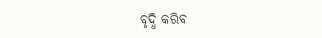ବୃଦ୍ଧି କରିବ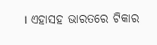। ଏହାସହ ଭାରତରେ ଟିକାର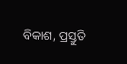ବିକାଶ, ପ୍ରସ୍ତୁତି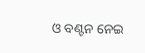ଓ ବଣ୍ଟନ ନେଇ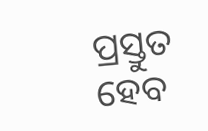ପ୍ରସ୍ତୁତ ହେବ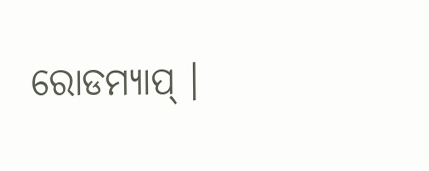ରୋଡମ୍ୟାପ୍ ।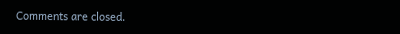Comments are closed.